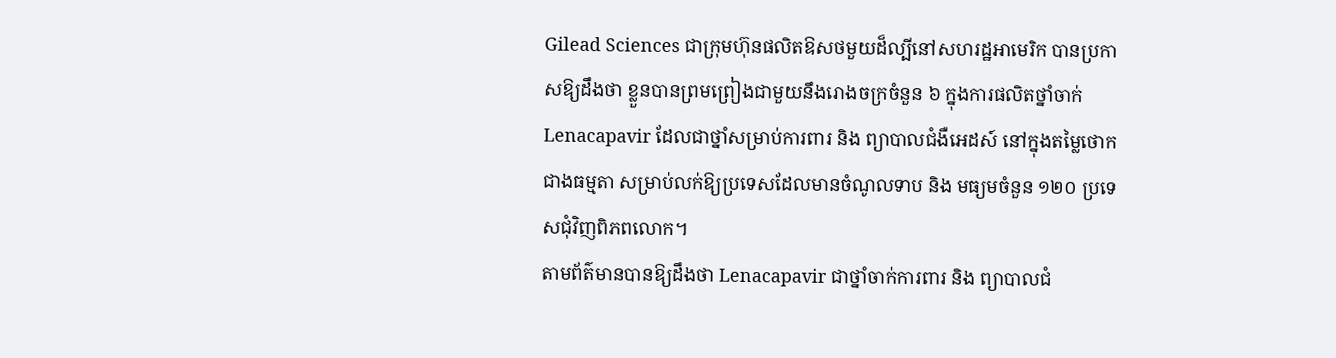Gilead Sciences ជាក្រុមហ៊ុនផលិតឱសថមួយដ៏ល្បីនៅសហរដ្ឋអាមេរិក បានប្រកាសឱ្យដឹងថា ខ្លួនបានព្រមព្រៀងជាមួយនឹងរោងចក្រចំនួន ៦ ក្នុងការផលិតថ្នាំចាក់ Lenacapavir ដែលជាថ្នាំសម្រាប់ការពារ និង ព្យាបាលជំងឺអេដស៍ នៅក្នុងតម្លៃថោកជាងធម្មតា សម្រាប់លក់ឱ្យប្រទេសដែលមានចំណូលទាប និង មធ្យមចំនួន ១២០ ប្រទេសជុំវិញពិភពលោក។
តាមព័ត៌មានបានឱ្យដឹងថា Lenacapavir ជាថ្នាំចាក់ការពារ និង ព្យាបាលជំ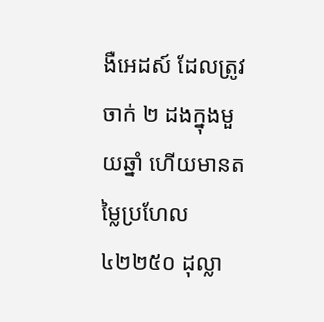ងឺអេដស៍ ដែលត្រូវចាក់ ២ ដងក្នុងមួយឆ្នាំ ហើយមានតម្លៃប្រហែល ៤២២៥០ ដុល្លា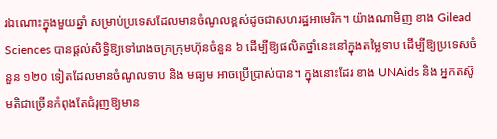រឯណោះក្នុងមួយឆ្នាំ សម្រាប់ប្រទេសដែលមានចំណូលខ្ពស់ដូចជាសហរដ្ឋអាមេរិក។ យ៉ាងណាមិញ ខាង Gilead Sciences បានផ្តល់សិទ្ធិឱ្យទៅរោងចក្រក្រុមហ៊ុនចំនួន ៦ ដើម្បីឱ្យផលិតថ្នាំនេះនៅក្នុងតម្លៃទាប ដើម្បីឱ្យប្រទេសចំនួន ១២០ ទៀតដែលមានចំណូលទាប និង មធ្យម អាចប្រើប្រាស់បាន។ ក្នុងនោះដែរ ខាង UNAids និង អ្នកតស៊ូមតិជាច្រើនកំពុងតែជំរុញឱ្យមាន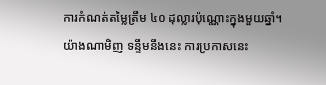ការកំណត់តម្លៃត្រឹម ៤០ ដុល្លារប៉ុណ្ណោះក្នុងមួយឆ្នាំ។
យ៉ាងណាមិញ ទន្ទឹមនឹងនេះ ការប្រកាសនេះ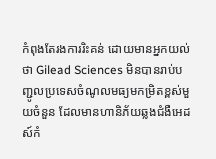កំពុងតែរងការរិះគន់ ដោយមានអ្នកយល់ថា Gilead Sciences មិនបានរាប់បញ្ជូលប្រទេសចំណូលមធ្យមកម្រិតខ្ពស់មួយចំនួន ដែលមានហានិភ័យឆ្លងជំងឺអេដស៍កំ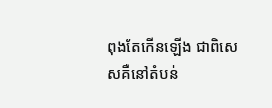ពុងតែកើនឡើង ជាពិសេសគឺនៅតំបន់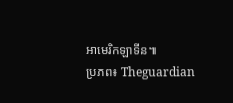អាមេរិកឡាទីន៕
ប្រភព៖ Theguardian